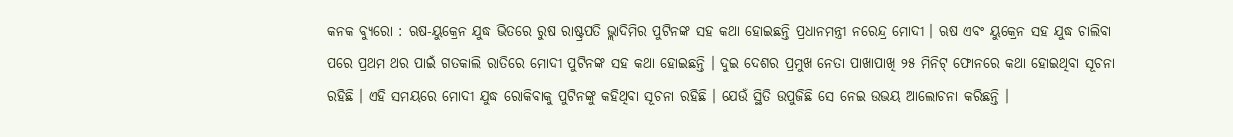କନକ ବ୍ୟୁରୋ : ଋଷ-ୟୁକ୍ରେନ ଯୁଦ୍ଧ ଭିତରେ ରୁଷ ରାଷ୍ଟ୍ରପତି ଭ୍ଲାଦିମିର ପୁଟିନଙ୍କ ସହ କଥା ହୋଇଛନ୍ତି ପ୍ରଧାନମନ୍ତ୍ରୀ ନରେନ୍ଦ୍ର ମୋଦୀ । ଋଷ ଏବଂ ୟୁକ୍ରେନ ସହ ଯୁଦ୍ଧ ଚାଲିବା ପରେ ପ୍ରଥମ ଥର ପାଇଁ ଗତକାଲି ରାତିରେ ମୋଦୀ ପୁଟିନଙ୍କ ସହ କଥା ହୋଇଛନ୍ତି । ଦୁଇ ଦେଶର ପ୍ରମୁଖ ନେତା ପାଖାପାଖି ୨୫ ମିନିଟ୍ ଫୋନରେ କଥା ହୋଇଥିବା ସୂଚନା ରହିଛି । ଏହି ସମୟରେ ମୋଦୀ ଯୁଦ୍ଧ ରୋକିବାକୁ ପୁଟିନଙ୍କୁ କହିଥିବା ସୂଚନା ରହିଛି । ଯେଉଁ ସ୍ଥିତି ଉପୁଜିଛି ସେ ନେଇ ଉଭୟ ଆଲୋଚନା କରିଛନ୍ତି ।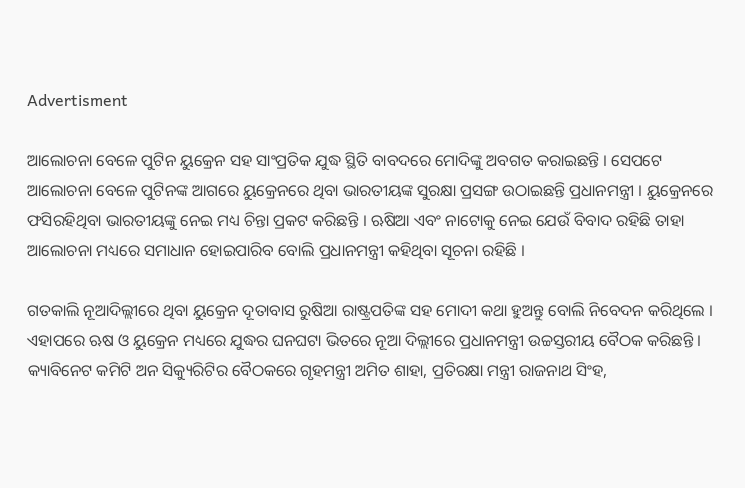Advertisment

ଆଲୋଚନା ବେଳେ ପୁଟିନ ୟୁକ୍ରେନ ସହ ସାଂପ୍ରତିକ ଯୁଦ୍ଧ ସ୍ଥିତି ବାବଦରେ ମୋଦିଙ୍କୁ ଅବଗତ କରାଇଛନ୍ତି । ସେପଟେ ଆଲୋଚନା ବେଳେ ପୁଟିନଙ୍କ ଆଗରେ ୟୁକ୍ରେନରେ ଥିବା ଭାରତୀୟଙ୍କ ସୁରକ୍ଷା ପ୍ରସଙ୍ଗ ଉଠାଇଛନ୍ତି ପ୍ରଧାନମନ୍ତ୍ରୀ । ୟୁକ୍ରେନରେ ଫସିରହିଥିବା ଭାରତୀୟଙ୍କୁ ନେଇ ମଧ୍ୟ ଚିନ୍ତା ପ୍ରକଟ କରିଛନ୍ତି । ଋଷିଆ ଏବଂ ନାଟୋକୁ ନେଇ ଯେଉଁ ବିବାଦ ରହିଛି ତାହା ଆଲୋଚନା ମଧ୍ୟରେ ସମାଧାନ ହୋଇପାରିବ ବୋଲି ପ୍ରଧାନମନ୍ତ୍ରୀ କହିଥିବା ସୂଚନା ରହିଛି ।

ଗତକାଲି ନୂଆଦିଲ୍ଲୀରେ ଥିବା ୟୁକ୍ରେନ ଦୂତାବାସ ରୁଷିଆ ରାଷ୍ଟ୍ରପତିଙ୍କ ସହ ମୋଦୀ କଥା ହୁଅନ୍ତୁ ବୋଲି ନିବେଦନ କରିଥିଲେ । ଏହାପରେ ଋଷ ଓ ୟୁକ୍ରେନ ମଧ୍ୟରେ ଯୁଦ୍ଧର ଘନଘଟା ଭିତରେ ନୂଆ ଦିଲ୍ଲୀରେ ପ୍ରଧାନମନ୍ତ୍ରୀ ଉଚ୍ଚସ୍ତରୀୟ ବୈଠକ କରିଛନ୍ତି । କ୍ୟାବିନେଟ କମିଟି ଅନ ସିକ୍ୟୁରିଟିର ବୈଠକରେ ଗୃହମନ୍ତ୍ରୀ ଅମିତ ଶାହା, ପ୍ରତିରକ୍ଷା ମନ୍ତ୍ରୀ ରାଜନାଥ ସିଂହ,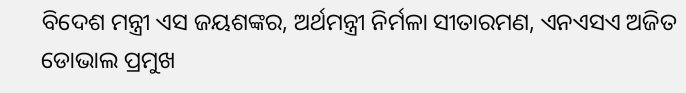ବିଦେଶ ମନ୍ତ୍ରୀ ଏସ ଜୟଶଙ୍କର, ଅର୍ଥମନ୍ତ୍ରୀ ନିର୍ମଳା ସୀତାରମଣ, ଏନଏସଏ ଅଜିତ ଡୋଭାଲ ପ୍ରମୁଖ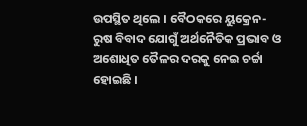ଉପସ୍ଥିତ ଥିଲେ । ବୈଠକରେ ୟୁକ୍ରେନ-ରୁଷ ବିବାଦ ଯୋଗୁଁ ଅର୍ଥନୈତିକ ପ୍ରଭାବ ଓ ଅଶୋଧିତ ତୈଳର ଦରକୁ ନେଇ ଚର୍ଚ୍ଚା ହୋଇଛି ।